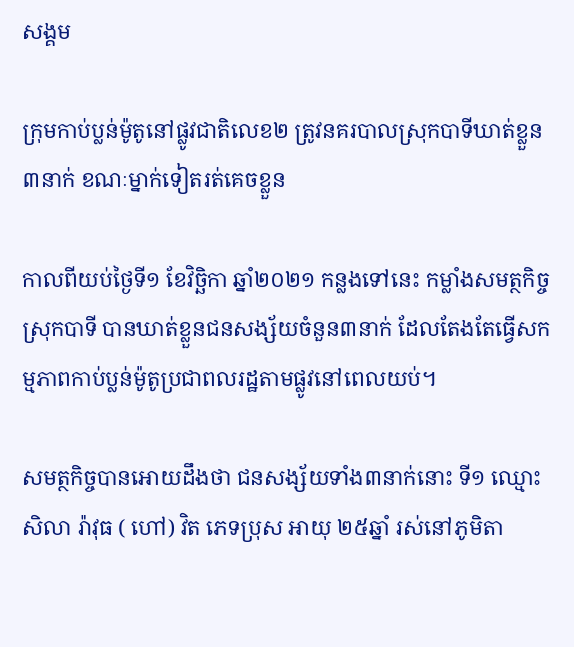សង្គម

ក្រុមកាប់ប្លន់ម៉ូតូនៅផ្លូវជាតិលេខ២ ត្រូវនគរបាលស្រុកបាទីឃាត់ខ្លួន ៣នាក់ ខណៈម្នាក់ទៀតរត់គេចខ្លួន

កាលពីយប់ថ្ងៃទី១ ខែវិច្ឆិកា ឆ្នាំ២០២១ កន្លងទៅនេះ កម្លាំងសមត្ថកិច្ចស្រុកបាទី បានឃាត់ខ្លួនជនសង្ស័យចំនួន៣នាក់ ដែលតែងតែធ្វើសកម្មភាពកាប់ប្លន់ម៉ូតូប្រជាពលរដ្ឋតាមផ្លូវនៅពេលយប់។

សមត្ថកិច្ចបានអោយដឹងថា ជនសង្ស័យទាំង៣នាក់នោះ ទី១ ឈ្មោះ សិលា រ៉ាវុធ ( ហៅ) វិត ភេទប្រុស អាយុ ២៥ឆ្នាំ រស់នៅភូមិតា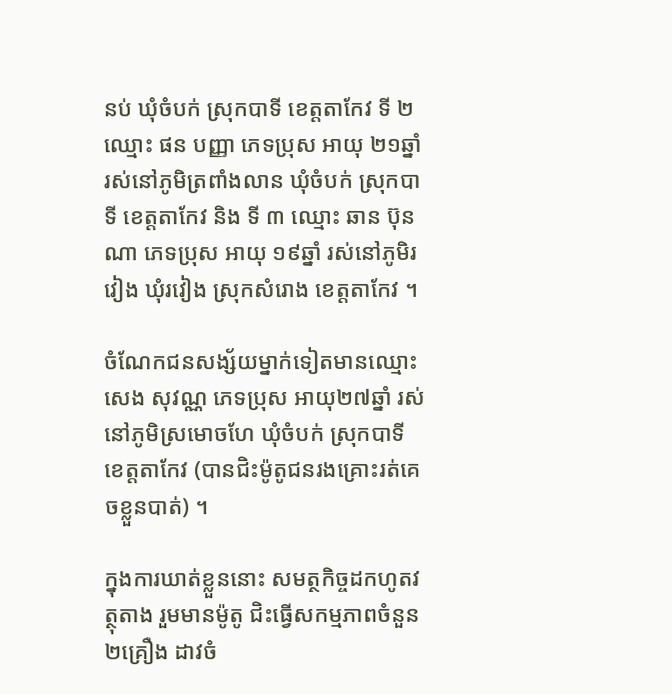នប់ ឃុំចំបក់ ស្រុកបាទី ខេត្តតាកែវ ទី ២ ឈ្មោះ ផន បញ្ញា ភេទប្រុស អាយុ ២១ឆ្នាំ រស់នៅភូមិត្រពាំងលាន ឃុំចំបក់ ស្រុកបាទី ខេត្តតាកែវ និង ទី ៣ ឈ្មោះ ឆាន ប៊ុនណា ភេទប្រុស អាយុ ១៩ឆ្នាំ រស់នៅភូមិរវៀង ឃុំរវៀង ស្រុកសំរោង ខេត្តតាកែវ ។

ចំណែកជនសង្ស័យម្នាក់ទៀតមានឈ្មោះ សេង សុវណ្ណ ភេទប្រុស អាយុ២៧ឆ្នាំ រស់នៅភូមិស្រមោចហែ ឃុំចំបក់ ស្រុកបាទី ខេត្តតាកែវ (បានជិះម៉ូតូជនរងគ្រោះរត់គេចខ្លួនបាត់) ។

ក្នុងការឃាត់ខ្លួននោះ សមត្ថកិច្ចដកហូតវត្ថុតាង រួមមានម៉ូតូ ជិះធ្វើសកម្មភាពចំនួន ២គ្រឿង ដាវចំ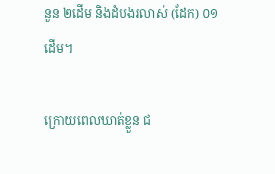នួន ២ដើម និងដំបងរលាស់ (ដែក) ០១ដើម។

ក្រោយពេលឃាត់ខ្លួន ជ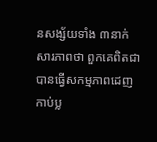នសង្ស័យទាំង ៣នាក់ សារភាពថា ពួកគេពិតជាបានធ្វើសកម្មភាពដេញកាប់ប្ល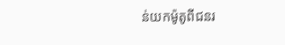ន់យកម៉ូតូពីជនរ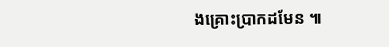ងគ្រោះប្រាកដមែន ៕